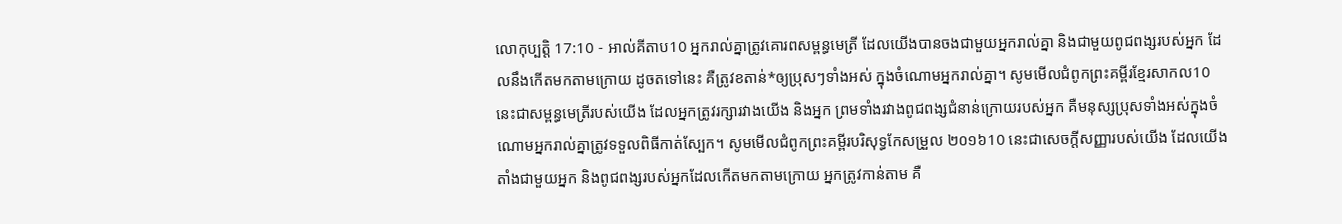លោកុប្បត្តិ 17:10 - អាល់គីតាប10 អ្នករាល់គ្នាត្រូវគោរពសម្ពន្ធមេត្រី ដែលយើងបានចងជាមួយអ្នករាល់គ្នា និងជាមួយពូជពង្សរបស់អ្នក ដែលនឹងកើតមកតាមក្រោយ ដូចតទៅនេះ គឺត្រូវខតាន់*ឲ្យប្រុសៗទាំងអស់ ក្នុងចំណោមអ្នករាល់គ្នា។ សូមមើលជំពូកព្រះគម្ពីរខ្មែរសាកល10 នេះជាសម្ពន្ធមេត្រីរបស់យើង ដែលអ្នកត្រូវរក្សារវាងយើង និងអ្នក ព្រមទាំងរវាងពូជពង្សជំនាន់ក្រោយរបស់អ្នក គឺមនុស្សប្រុសទាំងអស់ក្នុងចំណោមអ្នករាល់គ្នាត្រូវទទួលពិធីកាត់ស្បែក។ សូមមើលជំពូកព្រះគម្ពីរបរិសុទ្ធកែសម្រួល ២០១៦10 នេះជាសេចក្ដីសញ្ញារបស់យើង ដែលយើងតាំងជាមួយអ្នក និងពូជពង្សរបស់អ្នកដែលកើតមកតាមក្រោយ អ្នកត្រូវកាន់តាម គឺ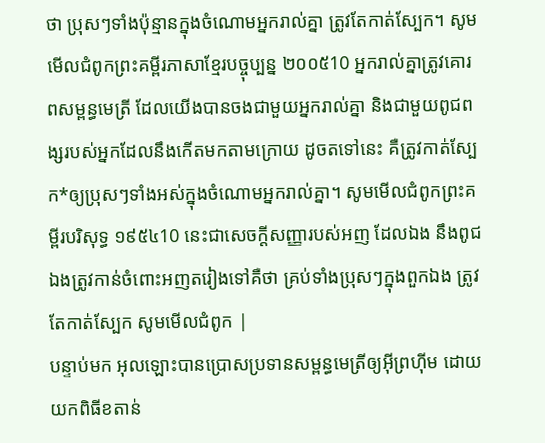ថា ប្រុសៗទាំងប៉ុន្មានក្នុងចំណោមអ្នករាល់គ្នា ត្រូវតែកាត់ស្បែក។ សូមមើលជំពូកព្រះគម្ពីរភាសាខ្មែរបច្ចុប្បន្ន ២០០៥10 អ្នករាល់គ្នាត្រូវគោរពសម្ពន្ធមេត្រី ដែលយើងបានចងជាមួយអ្នករាល់គ្នា និងជាមួយពូជពង្សរបស់អ្នកដែលនឹងកើតមកតាមក្រោយ ដូចតទៅនេះ គឺត្រូវកាត់ស្បែក*ឲ្យប្រុសៗទាំងអស់ក្នុងចំណោមអ្នករាល់គ្នា។ សូមមើលជំពូកព្រះគម្ពីរបរិសុទ្ធ ១៩៥៤10 នេះជាសេចក្ដីសញ្ញារបស់អញ ដែលឯង នឹងពូជឯងត្រូវកាន់ចំពោះអញតរៀងទៅគឺថា គ្រប់ទាំងប្រុសៗក្នុងពួកឯង ត្រូវតែកាត់ស្បែក សូមមើលជំពូក |
បន្ទាប់មក អុលឡោះបានប្រោសប្រទានសម្ពន្ធមេត្រីឲ្យអ៊ីព្រហ៊ីម ដោយយកពិធីខតាន់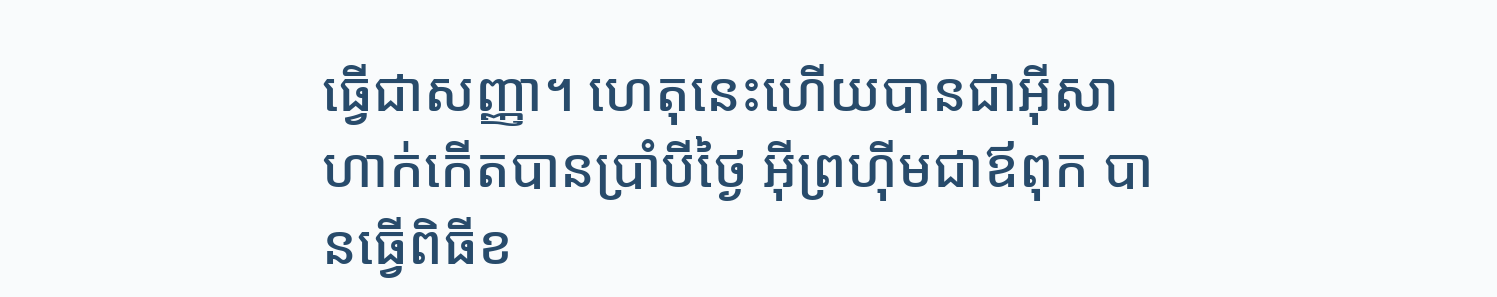ធ្វើជាសញ្ញា។ ហេតុនេះហើយបានជាអ៊ីសាហាក់កើតបានប្រាំបីថ្ងៃ អ៊ីព្រហ៊ីមជាឪពុក បានធ្វើពិធីខ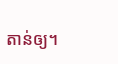តាន់ឲ្យ។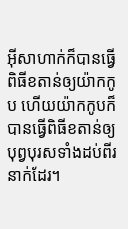អ៊ីសាហាក់ក៏បានធ្វើពិធីខតាន់ឲ្យយ៉ាកកូប ហើយយ៉ាកកូបក៏បានធ្វើពិធីខតាន់ឲ្យបុព្វបុរសទាំងដប់ពីរនាក់ដែរ។